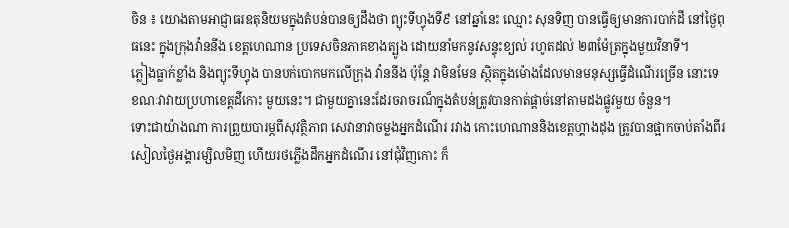ចិន ៖ យោងតាមអាជ្ញាធរឧតុនិយមក្នុងតំបន់បានឲ្យដឹងថា ព្យុះទីហ្វុងទី៩ នៅឆ្នាំនេះ ឈ្មោះ សុនទិញ បានធ្វើឲ្យមានការបាក់ដី នៅថ្ងៃពុធនេះ ក្នុងក្រុងវ៉ាននីង ខេត្តហេណាន ប្រទេសចិនភាគខាងត្បូង ដោយនាំមកនូវសន្ទុះខ្យល់ រហូតដល់ ២៣ម៉ែត្រក្នុងមួយវិនាទី។
ភ្លៀងធ្លាក់ខ្លាំង និងព្យុះទីហ្វុង បានបក់បោកមកលើក្រុង វ៉ាននីង ប៉ុន្តែ វាមិនមែន ស្ថិតក្នុងម៉ោងដែលមានមនុស្សធ្វើដំណើរច្រើន នោះទេ ខណៈវាវាយប្រហាខេត្តដីកោះ មួយនេះ។ ជាមួយគ្នានេះដែរចរាចរណ៏ក្នុងតំបន់ត្រូវបានកាត់ផ្តាច់នៅតាមដងផ្លូវមួយ ចំនួន។
ទោះជាយ៉ាងណា ការព្រួយបារម្ភពីសុវត្ថិភាព សេវានាវាចម្លងអ្នកដំណើរ រវាង កោះហេណាននិងខេត្តហ្គាងដុង ត្រូវបានផ្អាកចាប់តាំងពីរសៀលថ្ងៃអង្គារម្សិលមិញ ហើយរថភ្លើងដឹកអ្នកដំណើរ នៅជុំវិញកោះ ក៏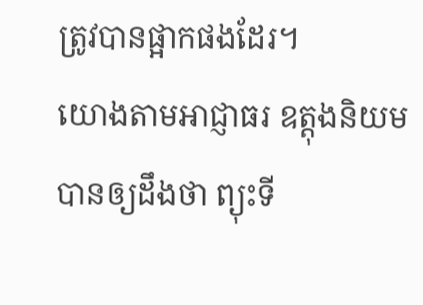ត្រូវបានផ្អាកផងដែរ។
យោងតាមអាជ្ញាធរ ឧត្តុងនិយម បានឲ្យដឹងថា ព្យុះទី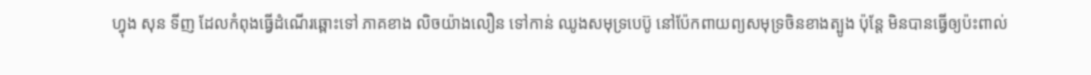ហ្វុង សុន ទីញ ដែលកំពុងធ្វើដំណើរឆ្ពោះទៅ ភាគខាង លិចយ៉ាងលឿន ទៅកាន់ ឈូងសមុទ្របេប៊ូ នៅប៉ែកពាយព្យសមុទ្រចិនខាងត្បូង ប៉ុន្តែ មិនបានធ្វើឲ្យប៉ះពាល់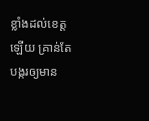ខ្លាំងដល់ខេត្តឡើយ គ្រាន់តែបង្ករឲ្យមាន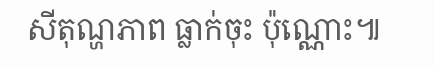សីតុណ្ហភាព ធ្លាក់ចុះ ប៉ុណ្ណោះ៕